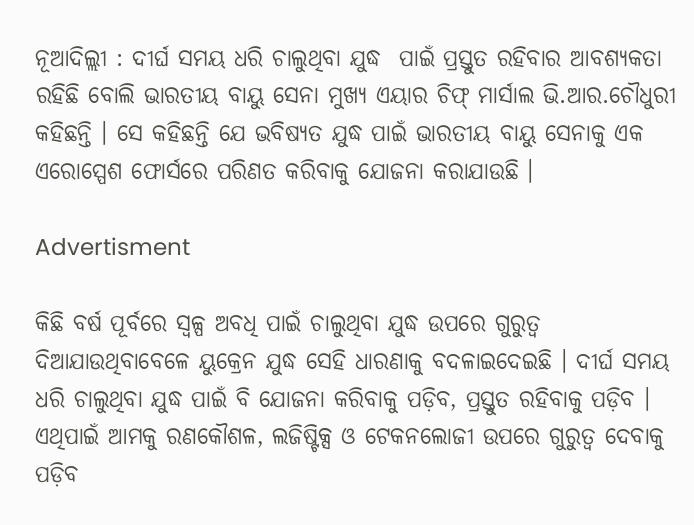ନୂଆଦିଲ୍ଲୀ : ଦୀର୍ଘ ସମୟ ଧରି ଚାଲୁଥିବା ଯୁଦ୍ଧ  ପାଇଁ ପ୍ରସ୍ତୁତ ରହିବାର ଆବଶ୍ୟକତା ରହିଛି ବୋଲି ଭାରତୀୟ ବାୟୁ ସେନା ମୁଖ୍ୟ ଏୟାର ଚିଫ୍ ମାର୍ସାଲ ଭି.ଆର.ଚୌଧୁରୀ କହିଛନ୍ତି । ସେ କହିଛନ୍ତି ଯେ ଭବିଷ୍ୟତ ଯୁଦ୍ଧ ପାଇଁ ଭାରତୀୟ ବାୟୁ ସେନାକୁ ଏକ ଏରୋସ୍ପେଶ ଫୋର୍ସରେ ପରିଣତ କରିବାକୁ ଯୋଜନା କରାଯାଉଛି ।

Advertisment

କିଛି ବର୍ଷ ପୂର୍ବରେ ସ୍ବଳ୍ପ ଅବଧି ପାଇଁ ଚାଲୁଥିବା ଯୁଦ୍ଧ ଉପରେ ଗୁରୁତ୍ବ ଦିଆଯାଉଥିବାବେଳେ ୟୁକ୍ରେନ ଯୁଦ୍ଧ ସେହି ଧାରଣାକୁ ବଦଳାଇଦେଇଛି । ଦୀର୍ଘ ସମୟ ଧରି ଚାଲୁଥିବା ଯୁଦ୍ଧ ପାଇଁ ବି ଯୋଜନା କରିବାକୁ ପଡ଼ିବ, ପ୍ରସ୍ତୁତ ରହିବାକୁ ପଡ଼ିବ । ଏଥିପାଇଁ ଆମକୁ ରଣକୌଶଳ, ଲଜିଷ୍ଟିକ୍ସ ଓ ଟେକନଲୋଜୀ ଉପରେ ଗୁରୁତ୍ବ ଦେବାକୁ ପଡ଼ିବ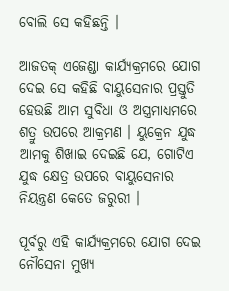ବୋଲି ସେ କହିଛନ୍ତି ।

ଆଜତକ୍ ଏଜେଣ୍ଡା କାର୍ଯ୍ୟକ୍ରମରେ ଯୋଗ ଦେଇ ସେ କହିଛି ବାୟୁସେନାର ପ୍ରସ୍ତୁତି ହେଉଛି ଆମ ସୁବିଧା ଓ ଅସ୍ତ୍ରମାଧ୍ୟମରେ ଶତ୍ରୁ ଉପରେ ଆକ୍ରମଣ । ୟୁକ୍ରେନ ଯୁଦ୍ଧ ଆମକୁ ଶିଖାଇ ଦେଇଛି ଯେ, ଗୋଟିଏ ଯୁଦ୍ଧ କ୍ଷେତ୍ର ଉପରେ ବାୟୁସେନାର ନିୟନ୍ତ୍ରଣ କେତେ ଜରୁରୀ ।

ପୂର୍ବରୁ ଏହି କାର୍ଯ୍ୟକ୍ରମରେ ଯୋଗ ଦେଇ ନୌସେନା ମୁଖ୍ୟ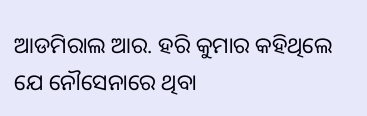ଆଡମିରାଲ ଆର. ହରି କୁମାର କହିଥିଲେ ଯେ ନୌସେନାରେ ଥିବା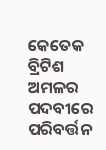କେତେକ ବ୍ରିଟିଶ ଅମଳର ପଦବୀରେ ପରିବର୍ତ୍ତନ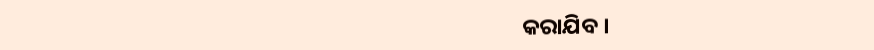କରାଯିବ ।